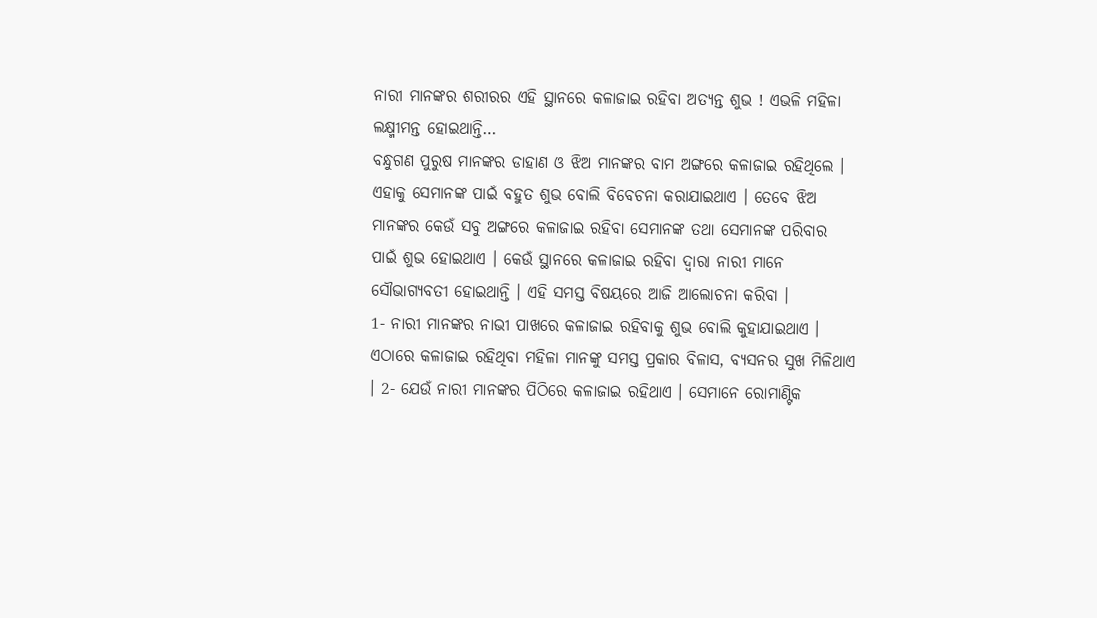ନାରୀ ମାନଙ୍କର ଶରୀରର ଏହି ସ୍ଥାନରେ କଳାଜାଇ ରହିବା ଅତ୍ୟନ୍ତ ଶୁଭ ! ଏଭଳି ମହିଳା ଲକ୍ଷ୍ମୀମନ୍ତ ହୋଇଥାନ୍ତି…
ବନ୍ଧୁଗଣ ପୁରୁଷ ମାନଙ୍କର ଡାହାଣ ଓ ଝିଅ ମାନଙ୍କର ବାମ ଅଙ୍ଗରେ କଳାଜାଇ ରହିଥିଲେ । ଏହାକୁ ସେମାନଙ୍କ ପାଇଁ ବହୁତ ଶୁଭ ବୋଲି ବିବେଚନା କରାଯାଇଥାଏ । ତେବେ ଝିଅ ମାନଙ୍କର କେଉଁ ସବୁ ଅଙ୍ଗରେ କଳାଜାଇ ରହିବା ସେମାନଙ୍କ ତଥା ସେମାନଙ୍କ ପରିବାର ପାଇଁ ଶୁଭ ହୋଇଥାଏ । କେଉଁ ସ୍ଥାନରେ କଳାଜାଇ ରହିବା ଦ୍ଵାରା ନାରୀ ମାନେ ସୌଭାଗ୍ୟବତୀ ହୋଇଥାନ୍ତି । ଏହି ସମସ୍ତ ବିଷୟରେ ଆଜି ଆଲୋଚନା କରିବା ।
1- ନାରୀ ମାନଙ୍କର ନାଭୀ ପାଖରେ କଳାଜାଇ ରହିବାକୁ ଶୁଭ ବୋଲି କୁହାଯାଇଥାଏ । ଏଠାରେ କଳାଜାଇ ରହିଥିବା ମହିଳା ମାନଙ୍କୁ ସମସ୍ତ ପ୍ରକାର ବିଳାସ, ବ୍ୟସନର ସୁଖ ମିଳିଥାଏ । 2- ଯେଉଁ ନାରୀ ମାନଙ୍କର ପିଠିରେ କଳାଜାଇ ରହିଥାଏ । ସେମାନେ ରୋମାଣ୍ଟିକ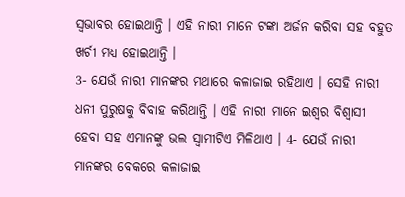ସ୍ଵଭାବର ହୋଇଥାନ୍ତି । ଏହି ନାରୀ ମାନେ ଟଙ୍କା ଅର୍ଜନ କରିବା ସହ ବହୁତ ଖର୍ଚୀ ମଧ୍ୟ ହୋଇଥାନ୍ତି ।
3- ଯେଉଁ ନାରୀ ମାନଙ୍କର ମଥାରେ କଳାଜାଇ ରହିଥାଏ । ସେହି ନାରୀ ଧନୀ ପୁରୁଷକୁ ବିବାହ କରିଥାନ୍ତି । ଏହି ନାରୀ ମାନେ ଇଶ୍ଵର ବିଶ୍ଵାସୀ ହେବା ସହ ଏମାନଙ୍କୁ ଭଲ ସ୍ଵାମୀଟିଏ ମିଳିଥାଏ । 4- ଯେଉଁ ନାରୀ ମାନଙ୍କର ବେକରେ କଳାଜାଇ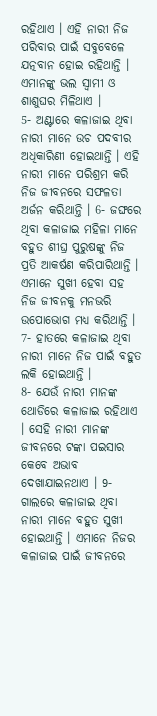ରହିଥାଏ । ଏହି ନାରୀ ନିଜ ପରିବାର ପାଇଁ ସବୁବେଳେ ଯତ୍ନବାନ ହୋଇ ରହିଥାନ୍ତି । ଏମାନଙ୍କୁ ଭଲ ସ୍ଵାମୀ ଓ ଶାଶୁଘର ମିଳିଥାଏ ।
5- ଅଣ୍ଟାରେ କଳାଜାଇ ଥିବା ନାରୀ ମାନେ ଉଚ ପଦବୀର ଅଧିକାରିଣୀ ହୋଇଥାନ୍ତି । ଏହି ନାରୀ ମାନେ ପରିଶ୍ରମ କରି ନିଜ ଜୀବନରେ ସଫଳତା ଅର୍ଜନ କରିଥାନ୍ତି । 6- ଜଙ୍ଘରେ ଥିବା କଳାଜାଇ ମହିଳା ମାନେ ବହୁତ ଶୀଘ୍ର ପୁରୁଷଙ୍କୁ ନିଜ ପ୍ରତି ଆକର୍ଷଣ କରିପାରିଥାନ୍ତି । ଏମାନେ ସୁଖୀ ହେବା ସହ ନିଜ ଜୀବନକୁ ମନଭରି ଉପୋଭୋଗ ମଧ୍ୟ କରିଥାନ୍ତି । 7- ହାତରେ କଳାଜାଇ ଥିବା ନାରୀ ମାନେ ନିଜ ପାଇଁ ବହୁତ ଲକି ହୋଇଥାନ୍ତି ।
8- ଯେଉଁ ନାରୀ ମାନଙ୍କ ଥୋଡିରେ କଳାଜାଇ ରହିଥାଏ । ସେହି ନାରୀ ମାନଙ୍କ ଜୀବନରେ ଟଙ୍କା ପଇସାର କେବେ ଅଭାବ ଦେଖାଯାଇନଥାଏ । 9- ଗାଲରେ କଳାଜାଇ ଥିବା ନାରୀ ମାନେ ବହୁତ ସୁଖୀ ହୋଇଥାନ୍ତି । ଏମାନେ ନିଜର କଳାଜାଇ ପାଇଁ ଜୀବନରେ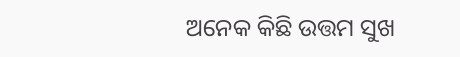ଅନେକ କିଛି ଉତ୍ତମ ସୁଖ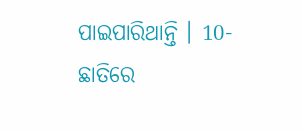ପାଇପାରିଥାନ୍ତି । 10- ଛାତିରେ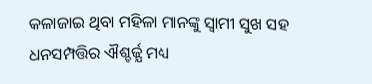କଳାଜାଇ ଥିବା ମହିଳା ମାନଙ୍କୁ ସ୍ଵାମୀ ସୁଖ ସହ ଧନସମ୍ପତ୍ତିର ଐଶ୍ଚର୍ଜ୍ଯ ମଧ୍ୟ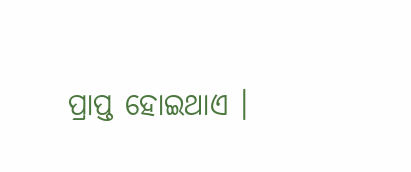ପ୍ରାପ୍ତ ହୋଇଥାଏ ।